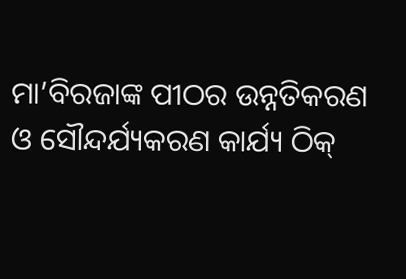ମା’ବିରଜାଙ୍କ ପୀଠର ଉନ୍ନତିକରଣ ଓ ସୌନ୍ଦର୍ଯ୍ୟକରଣ କାର୍ଯ୍ୟ ଠିକ୍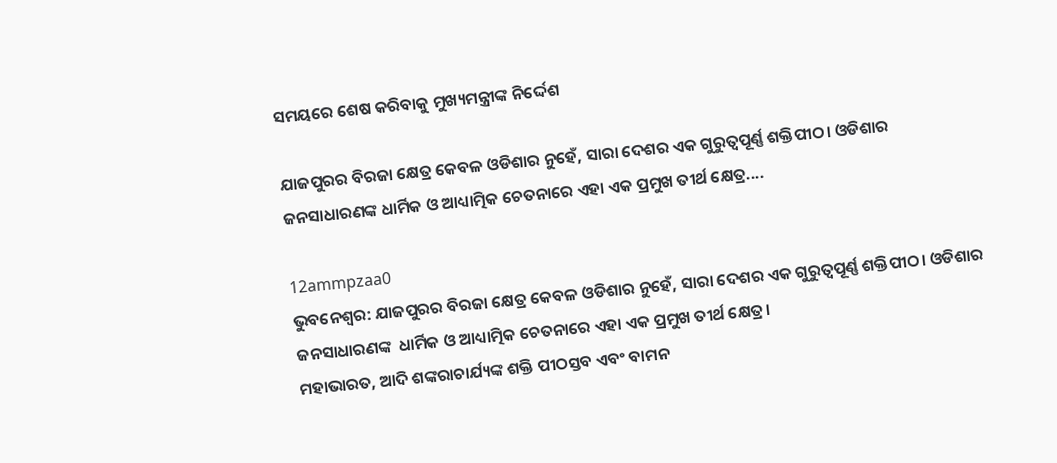ସମୟରେ ଶେଷ କରିବାକୁ ମୁଖ୍ୟମନ୍ତ୍ରୀଙ୍କ ନିର୍ଦ୍ଦେଶ

ଯାଜପୁରର ବିରଜା କ୍ଷେତ୍ର କେବଳ ଓଡିଶାର ନୁହେଁ, ସାରା ଦେଶର ଏକ ଗୁରୁତ୍ୱପୂର୍ଣ୍ଣ ଶକ୍ତିପୀଠ। ଓଡିଶାର ଜନସାଧାରଣଙ୍କ ଧାର୍ମିକ ଓ ଆଧ୍ୟାତ୍ମିକ ଚେତନାରେ ଏହା ଏକ ପ୍ରମୁଖ ତୀର୍ଥ କ୍ଷେତ୍ର....

12ammpzaa0
ଭୁବନେଶ୍ୱର: ଯାଜପୁରର ବିରଜା କ୍ଷେତ୍ର କେବଳ ଓଡିଶାର ନୁହେଁ, ସାରା ଦେଶର ଏକ ଗୁରୁତ୍ୱପୂର୍ଣ୍ଣ ଶକ୍ତିପୀଠ। ଓଡିଶାର ଜନସାଧାରଣଙ୍କ  ଧାର୍ମିକ ଓ ଆଧ୍ୟାତ୍ମିକ ଚେତନାରେ ଏହା ଏକ ପ୍ରମୁଖ ତୀର୍ଥ କ୍ଷେତ୍ର।
ମହାଭାରତ, ଆଦି ଶଙ୍କରାଚାର୍ଯ୍ୟଙ୍କ ଶକ୍ତି ପୀଠସ୍ତବ ଏବଂ ବାମନ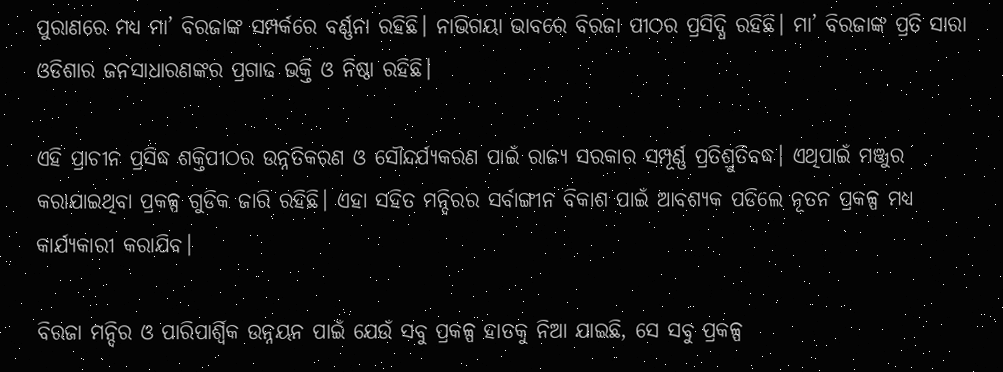ପୁରାଣରେ ମଧ୍ୟ ମା’ ବିରଜାଙ୍କ ସମ୍ପର୍କରେ ବର୍ଣ୍ଣନା ରହିଛି। ନାଭିଗୟା ଭାବରେ ବିରଜା ପୀଠର ପ୍ରସିଦ୍ଧି ରହିଛି। ମା’ ବିରଜାଙ୍କ ପ୍ରତି ସାରା ଓଡିଶାର ଜନସାଧାରଣଙ୍କର ପ୍ରଗାଢ ଭକ୍ତି ଓ ନିଷ୍ଠା ରହିଛି।

ଏହି ପ୍ରାଚୀନ ପ୍ରସିଦ୍ଧ ଶକ୍ତିପୀଠର ଉନ୍ନତିକରଣ ଓ ସୌନ୍ଦର୍ଯ୍ୟକରଣ ପାଇଁ ରାଜ୍ୟ ସରକାର ସମ୍ପୂର୍ଣ୍ଣ ପ୍ରତିଶ୍ରୁତିବଦ୍ଧ। ଏଥିପାଇଁ ମଞ୍ଜୁର କରାଯାଇଥିବା ପ୍ରକଳ୍ପ ଗୁଡିକ ଜାରି ରହିଛି। ଏହା ସହିତ ମନ୍ଦିରର ସର୍ବାଙ୍ଗୀନ ବିକାଶ ପାଇଁ ଆବଶ୍ୟକ ପଡିଲେ ନୂତନ ପ୍ରକଳ୍ପ ମଧ୍ୟ କାର୍ଯ୍ୟକାରୀ କରାଯିବ।

ବିରଜା ମନ୍ଦିର ଓ ପାରିପାର୍ଶ୍ୱିକ ଉନ୍ନୟନ ପାଇଁ ଯେଉଁ ସବୁ ପ୍ରକଳ୍ପ ହାତକୁ ନିଆ ଯାଇଛି, ସେ ସବୁ ପ୍ରକଳ୍ପ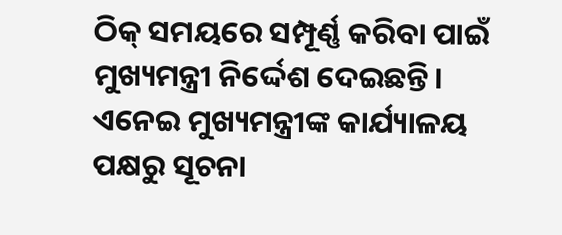ଠିକ୍ ସମୟରେ ସମ୍ପୂର୍ଣ୍ଣ କରିବା ପାଇଁ ମୁଖ୍ୟମନ୍ତ୍ରୀ ନିର୍ଦ୍ଦେଶ ଦେଇଛନ୍ତି। ଏନେଇ ମୁଖ୍ୟମନ୍ତ୍ରୀଙ୍କ କାର୍ଯ୍ୟାଳୟ ପକ୍ଷରୁ ସୂଚନା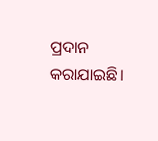ପ୍ରଦାନ କରାଯାଇଛି।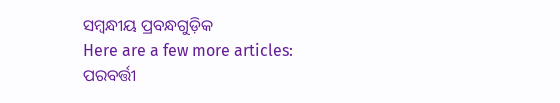ସମ୍ବନ୍ଧୀୟ ପ୍ରବନ୍ଧଗୁଡ଼ିକ
Here are a few more articles:
ପରବର୍ତ୍ତୀ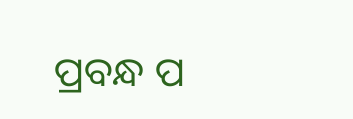ପ୍ରବନ୍ଧ ପ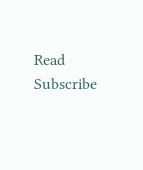Read
Subscribe